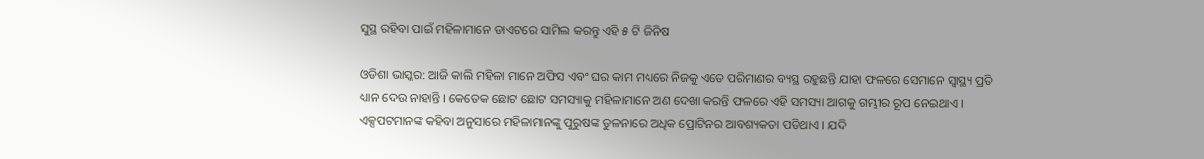ସୁସ୍ଥ ରହିବା ପାଇଁ ମହିଳାମାନେ ଡାଏଟରେ ସାମିଲ କରନ୍ତୁ ଏହି ୫ ଟି ଜିନିଷ

ଓଡିଶା ଭାସ୍କର: ଆଜି କାଲି ମହିଳା ମାନେ ଅଫିସ ଏବଂ ଘର କାମ ମଧ୍ୟରେ ନିଜକୁ ଏତେ ପରିମାଣର ବ୍ୟସ୍ଥ ରହୁଛନ୍ତି ଯାହା ଫଳରେ ସେମାନେ ସ୍ୱାସ୍ଥ୍ୟ ପ୍ରତି ଧ୍ୟାନ ଦେଉ ନାହାନ୍ତି । କେତେକ ଛୋଟ ଛୋଟ ସମସ୍ୟାକୁ ମହିଳାମାନେ ଅଣ ଦେଖା କରନ୍ତି ଫଳରେ ଏହି ସମସ୍ୟା ଆଗକୁ ଗମ୍ଭୀର ରୂପ ନେଇଥାଏ । ଏକ୍ସପଟମାନଙ୍କ କହିବା ଅନୁସାରେ ମହିଳାମାନଙ୍କୁ ପୁରୁଷଙ୍କ ତୁଳନାରେ ଅଧିକ ପ୍ରୋଟିନର ଆବଶ୍ୟକତା ପଡିଥାଏ । ଯଦି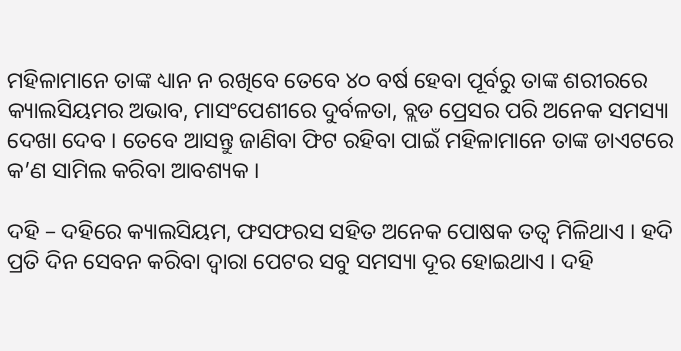ମହିଳାମାନେ ତାଙ୍କ ଧ୍ୟାନ ନ ରଖିବେ ତେବେ ୪୦ ବର୍ଷ ହେବା ପୂର୍ବରୁ ତାଙ୍କ ଶରୀରରେ କ୍ୟାଲସିୟମର ଅଭାବ, ମାସଂପେଶୀରେ ଦୁର୍ବଳତା, ବ୍ଲଡ ପ୍ରେସର ପରି ଅନେକ ସମସ୍ୟା ଦେଖା ଦେବ । ତେବେ ଆସନ୍ତୁ ଜାଣିବା ଫିଟ ରହିବା ପାଇଁ ମହିଳାମାନେ ତାଙ୍କ ଡାଏଟରେ କ’ଣ ସାମିଲ କରିବା ଆବଶ୍ୟକ ।

ଦହି – ଦହିରେ କ୍ୟାଲସିୟମ, ଫସଫରସ ସହିତ ଅନେକ ପୋଷକ ତତ୍ୱ ମିଳିଥାଏ । ହଦି ପ୍ରତି ଦିନ ସେବନ କରିବା ଦ୍ୱାରା ପେଟର ସବୁ ସମସ୍ୟା ଦୂର ହୋଇଥାଏ । ଦହି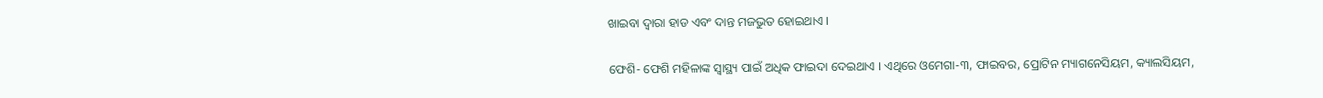ଖାଇବା ଦ୍ୱାରା ହାଡ ଏବଂ ଦାନ୍ତ ମଜଭୁତ ହୋଇଥାଏ ।

ଫେଶି- ଫେଶି ମହିଳାଙ୍କ ସ୍ୱାସ୍ଥ୍ୟ ପାଇଁ ଅଧିକ ଫାଇଦା ଦେଇଥାଏ । ଏଥିରେ ଓମେଗା-୩, ଫାଇବର, ପ୍ରୋଟିନ ମ୍ୟାଗନେସିୟମ, କ୍ୟାଲସିୟମ,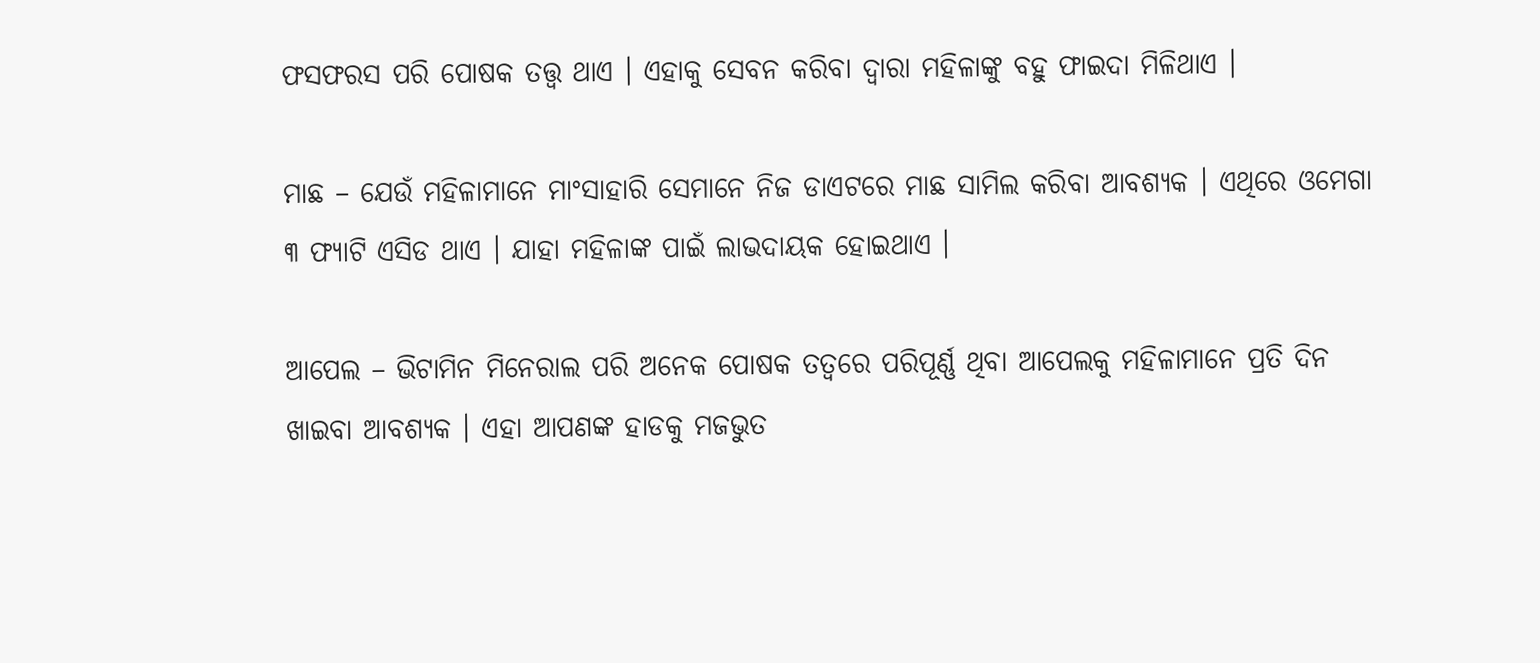ଫସଫରସ ପରି ପୋଷକ ତତ୍ତ୍ୱ ଥାଏ । ଏହାକୁ ସେବନ କରିବା ଦ୍ୱାରା ମହିଳାଙ୍କୁ ବହୁ ଫାଇଦା ମିଳିଥାଏ ।

ମାଛ – ଯେଉଁ ମହିଳାମାନେ ମାଂସାହାରି ସେମାନେ ନିଜ ଡାଏଟରେ ମାଛ ସାମିଲ କରିବା ଆବଶ୍ୟକ । ଏଥିରେ ଓମେଗା ୩ ଫ୍ୟାଟି ଏସିଡ ଥାଏ । ଯାହା ମହିଳାଙ୍କ ପାଇଁ ଲାଭଦାୟକ ହୋଇଥାଏ ।

ଆପେଲ – ଭିଟାମିନ ମିନେରାଲ ପରି ଅନେକ ପୋଷକ ତତ୍ୱରେ ପରିପୂର୍ଣ୍ଣ ଥିବା ଆପେଲକୁ ମହିଳାମାନେ ପ୍ରତି ଦିନ ଖାଇବା ଆବଶ୍ୟକ । ଏହା ଆପଣଙ୍କ ହାଡକୁ ମଜଭୁତ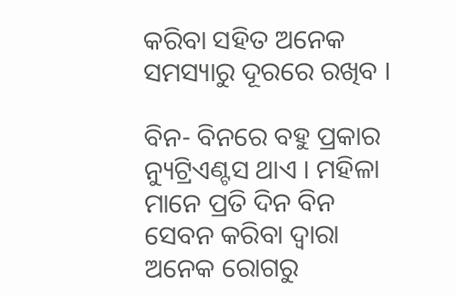କରିବା ସହିତ ଅନେକ ସମସ୍ୟାରୁ ଦୂରରେ ରଖିବ ।

ବିନ- ବିନରେ ବହୁ ପ୍ରକାର ନ୍ୟୁଟ୍ରିଏଣ୍ଟସ ଥାଏ । ମହିଳା ମାନେ ପ୍ରତି ଦିନ ବିନ ସେବନ କରିବା ଦ୍ୱାରା ଅନେକ ରୋଗରୁ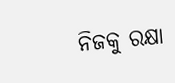ନିଜକୁ ରକ୍ଷା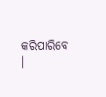କରିପାରିବେ ।